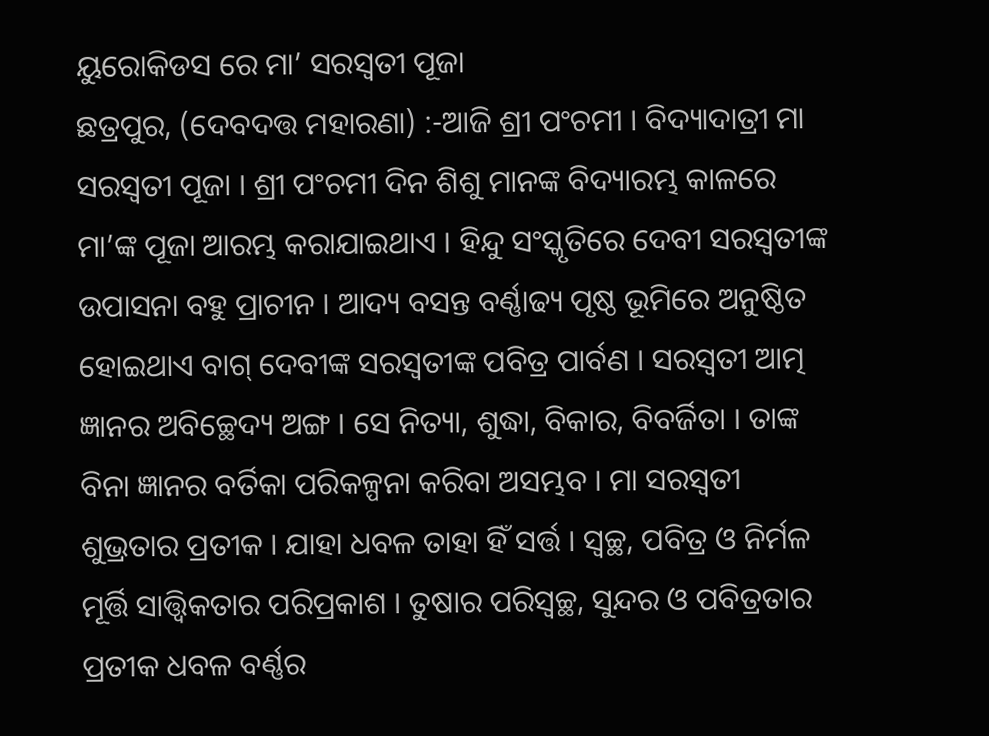ୟୁରୋକିଡସ ରେ ମା’ ସରସ୍ୱତୀ ପୂଜା
ଛତ୍ରପୁର, (ଦେବଦତ୍ତ ମହାରଣା) :-ଆଜି ଶ୍ରୀ ପଂଚମୀ । ବିଦ୍ୟାଦାତ୍ରୀ ମା ସରସ୍ୱତୀ ପୂଜା । ଶ୍ରୀ ପଂଚମୀ ଦିନ ଶିଶୁ ମାନଙ୍କ ବିଦ୍ୟାରମ୍ଭ କାଳରେ ମା’ଙ୍କ ପୂଜା ଆରମ୍ଭ କରାଯାଇଥାଏ । ହିନ୍ଦୁ ସଂସ୍କୃତିରେ ଦେବୀ ସରସ୍ୱତୀଙ୍କ ଉପାସନା ବହୁ ପ୍ରାଚୀନ । ଆଦ୍ୟ ବସନ୍ତ ବର୍ଣ୍ଣାଢ୍ୟ ପୃଷ୍ଠ ଭୂମିରେ ଅନୁଷ୍ଠିତ ହୋଇଥାଏ ବାଗ୍ ଦେବୀଙ୍କ ସରସ୍ୱତୀଙ୍କ ପବିତ୍ର ପାର୍ବଣ । ସରସ୍ୱତୀ ଆତ୍ମ ଜ୍ଞାନର ଅବିଚ୍ଛେଦ୍ୟ ଅଙ୍ଗ । ସେ ନିତ୍ୟା, ଶୁଦ୍ଧା, ବିକାର, ବିବର୍ଜିତା । ତାଙ୍କ ବିନା ଜ୍ଞାନର ବର୍ତିକା ପରିକଳ୍ପନା କରିବା ଅସମ୍ଭବ । ମା ସରସ୍ୱତୀ ଶୁଭ୍ରତାର ପ୍ରତୀକ । ଯାହା ଧବଳ ତାହା ହିଁ ସର୍ତ୍ତ । ସ୍ୱଚ୍ଛ, ପବିତ୍ର ଓ ନିର୍ମଳ ମୂର୍ତ୍ତି ସାତ୍ତ୍ୱିକତାର ପରିପ୍ରକାଶ । ତୁଷାର ପରିସ୍ୱଚ୍ଛ, ସୁନ୍ଦର ଓ ପବିତ୍ରତାର ପ୍ରତୀକ ଧବଳ ବର୍ଣ୍ଣର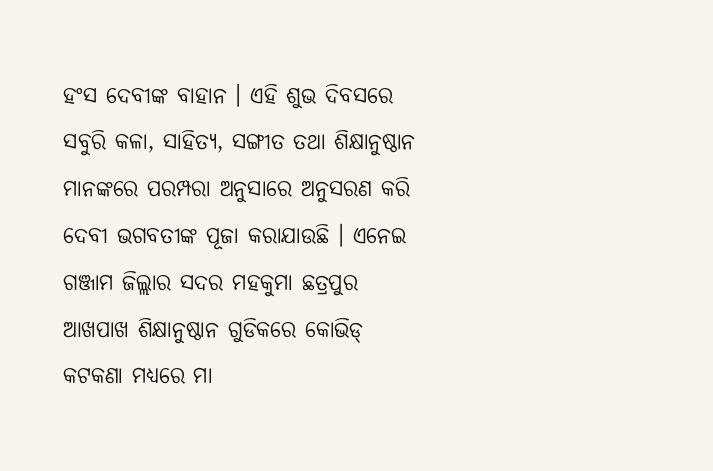ହଂସ ଦେବୀଙ୍କ ବାହାନ । ଏହି ଶୁଭ ଦିବସରେ ସବୁରି କଳା, ସାହିତ୍ୟ, ସଙ୍ଗୀତ ତଥା ଶିକ୍ଷାନୁଷ୍ଠାନ ମାନଙ୍କରେ ପରମ୍ପରା ଅନୁସାରେ ଅନୁସରଣ କରି ଦେବୀ ଭଗବତୀଙ୍କ ପୂଜା କରାଯାଉଛି । ଏନେଇ ଗଞ୍ଜାମ ଜିଲ୍ଲାର ସଦର ମହକୁମା ଛତ୍ରପୁର ଆଖପାଖ ଶିକ୍ଷାନୁଷ୍ଠାନ ଗୁଡିକରେ କୋଭିଡ୍ କଟକଣା ମଧ୍ୟରେ ମା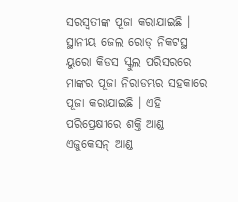ସରସ୍ୱତୀଙ୍କ ପୂଜା କରାଯାଇଛି । ସ୍ଥାନୀୟ ଜେଲ ରୋଡ୍ ନିକଟସ୍ଥ ୟୁରୋ କିଡସ ସ୍କୁଲ ପରିସରରେ ମାଙ୍କର ପୂଜା ନିରାଡମ୍ଭର ସହକାରେ ପୂଜା କରାଯାଇଛି । ଏହି ପରିପ୍ରେକ୍ଷୀରେ ଶକ୍ତି ଆଣ୍ଡ ଏଜୁକେସନ୍ ଆଣ୍ଡ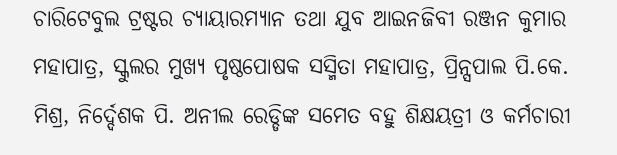ଚାରିଟେବୁଲ ଟ୍ରଷ୍ଟର ଚ୍ୟାୟାରମ୍ୟାନ ତଥା ଯୁବ ଆଇନଜିବୀ ରଞ୍ଜନ କୁମାର ମହାପାତ୍ର, ସ୍କୁଲର ମୁଖ୍ୟ ପୃଷ୍ଠପୋଷକ ସସ୍ମିତା ମହାପାତ୍ର, ପ୍ରିନ୍ସପାଲ ପି.କେ. ମିଶ୍ର, ନିର୍ଦ୍ଦେଶକ ପି. ଅନୀଲ ରେଡ୍ଡିଙ୍କ ସମେତ ବହୁ ଶିକ୍ଷୟତ୍ରୀ ଓ କର୍ମଚାରୀ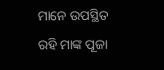ମାନେ ଉପସ୍ଥିତ ରହି ମାଙ୍କ ପୂଜା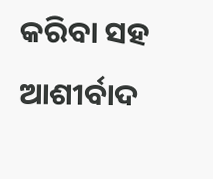କରିବା ସହ ଆଶୀର୍ବାଦ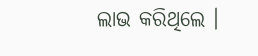ଲାଭ କରିଥିଲେ ।